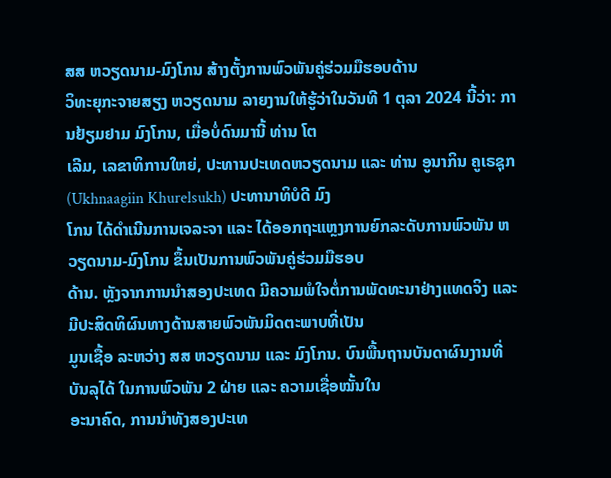ສສ ຫວຽດນາມ-ມົງໂກນ ສ້າງຕັ້ງການພົວພັນຄູ່ຮ່ວມມືຮອບດ້ານ
ວິທະຍຸກະຈາຍສຽງ ຫວຽດນາມ ລາຍງານໃຫ້ຮູ້ວ່າໃນວັນທີ 1 ຕຸລາ 2024 ນີ້ວ່າ: ການຢ້ຽມຢາມ ມົງໂກນ, ເມື່ອບໍ່ດົນມານີ້ ທ່ານ ໂຕ
ເລີມ, ເລຂາທິການໃຫຍ່, ປະທານປະເທດຫວຽດນາມ ແລະ ທ່ານ ອູນາກິນ ຄູເຣຊຸກ (Ukhnaagiin Khurelsukh) ປະທານາທິບໍດີ ມົງ
ໂກນ ໄດ້ດຳເນີນການເຈລະຈາ ແລະ ໄດ້ອອກຖະແຫຼງການຍົກລະດັບການພົວພັນ ຫວຽດນາມ-ມົງໂກນ ຂຶ້ນເປັນການພົວພັນຄູ່ຮ່ວມມືຮອບ
ດ້ານ. ຫຼັງຈາກການນຳສອງປະເທດ ມີຄວາມພໍໃຈຕໍ່ການພັດທະນາຢ່າງແທດຈິງ ແລະ ມີປະສິດທິຜົນທາງດ້ານສາຍພົວພັນມິດຕະພາບທີ່ເປັນ
ມູນເຊື້ອ ລະຫວ່າງ ສສ ຫວຽດນາມ ແລະ ມົງໂກນ. ບົນພື້ນຖານບັນດາຜົນງານທີ່ບັນລຸໄດ້ ໃນການພົວພັນ 2 ຝ່າຍ ແລະ ຄວາມເຊື່ອໝັ້ນໃນ
ອະນາຄົດ, ການນຳທັງສອງປະເທ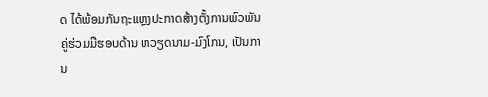ດ ໄດ້ພ້ອມກັນຖະແຫຼງປະກາດສ້າງຕັ້ງການພົວພັນຄູ່ຮ່ວມມືຮອບດ້ານ ຫວຽດນາມ-ມົງໂກນ, ເປັນການ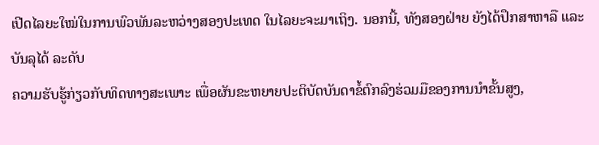ເປີດໄລຍະໃໝ່ໃນການພົວພັນລະຫວ່າງສອງປະເທດ ໃນໄລຍະຈະມາເຖິງ. ນອກນີ້, ທັງສອງຝ່າຍ ຍັງໄດ້ປຶກສາຫາລື ແລະ ບັນລຸໄດ້ ລະດັບ
ຄວາມຮັບຮູ້ກ່ຽວກັບທິດທາງສະເພາະ ເພື່ອຜັນຂະຫຍາຍປະຕິບັດບັນດາຂໍ້ຕົກລົງຮ່ວມມືຂອງການນຳຂັ້ນສູງ,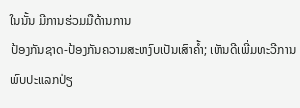ໃນນັ້ນ ມີການຮ່ວມມືດ້ານການ
ປ້ອງກັນຊາດ-ປ້ອງກັນຄວາມສະຫງົບເປັນເສົາຄ້ຳ; ເຫັນດີເພີ່ມທະວີການພົບປະແລກປ່ຽ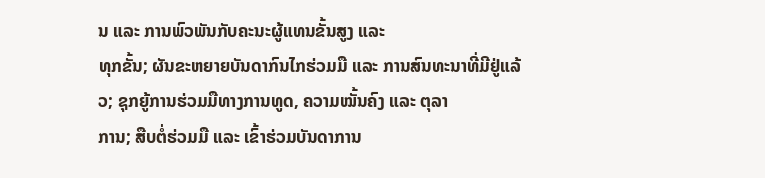ນ ແລະ ການພົວພັນກັບຄະນະຜູ້ແທນຂັ້ນສູງ ແລະ
ທຸກຂັ້ນ; ຜັນຂະຫຍາຍບັນດາກົນໄກຮ່ວມມື ແລະ ການສົນທະນາທີ່ມີຢູ່ແລ້ວ; ຊຸກຍູ້ການຮ່ວມມືທາງການທູດ, ຄວາມໝັ້ນຄົງ ແລະ ຕຸລາ
ການ; ສືບຕໍ່ຮ່ວມມື ແລະ ເຂົ້າຮ່ວມບັນດາການ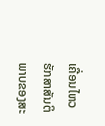ເຄື່ອນໄຫວຮັກສາສັນຕິພາບຂອງສະ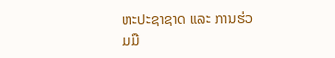ຫະປະຊາຊາດ ແລະ ການຮ່ວມມື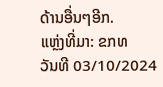ດ້ານອື່ນໆອີກ.
ແຫຼ່ງທີ່ມາ: ຂກທ
ວັນທີ 03/10/2024